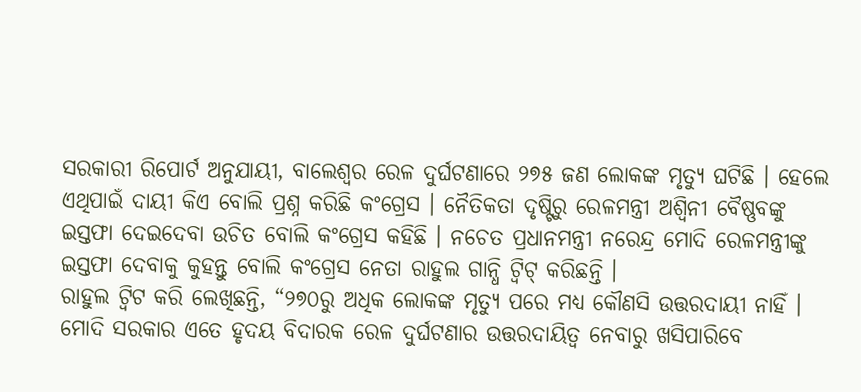ସରକାରୀ ରିପୋର୍ଟ ଅନୁଯାୟୀ, ବାଲେଶ୍ୱର ରେଳ ଦୁର୍ଘଟଣାରେ ୨୭୫ ଜଣ ଲୋକଙ୍କ ମୃତ୍ୟୁ ଘଟିଛି । ହେଲେ ଏଥିପାଇଁ ଦାୟୀ କିଏ ବୋଲି ପ୍ରଶ୍ନ କରିଛି କଂଗ୍ରେସ । ନୈତିକତା ଦୃଷ୍ଟିରୁ ରେଳମନ୍ତ୍ରୀ ଅଶ୍ୱିନୀ ବୈଷ୍ଣବଙ୍କୁ ଇସ୍ତଫା ଦେଇଦେବା ଉଚିତ ବୋଲି କଂଗ୍ରେସ କହିଛି । ନଚେତ ପ୍ରଧାନମନ୍ତ୍ରୀ ନରେନ୍ଦ୍ର ମୋଦି ରେଳମନ୍ତ୍ରୀଙ୍କୁ ଇସ୍ତଫା ଦେବାକୁ କୁହନ୍ତୁ ବୋଲି କଂଗ୍ରେସ ନେତା ରାହୁଲ ଗାନ୍ଧି ଟ୍ୱିଟ୍ କରିଛନ୍ତି ।
ରାହୁଲ ଟ୍ବିଟ କରି ଲେଖିଛନ୍ତି, “୨୭୦ରୁ ଅଧିକ ଲୋକଙ୍କ ମୃତ୍ୟୁ ପରେ ମଧ୍ୟ କୌଣସି ଉତ୍ତରଦାୟୀ ନାହିଁ । ମୋଦି ସରକାର ଏତେ ହୃଦୟ ବିଦାରକ ରେଳ ଦୁର୍ଘଟଣାର ଉତ୍ତରଦାୟିତ୍ୱ ନେବାରୁ ଖସିପାରିବେ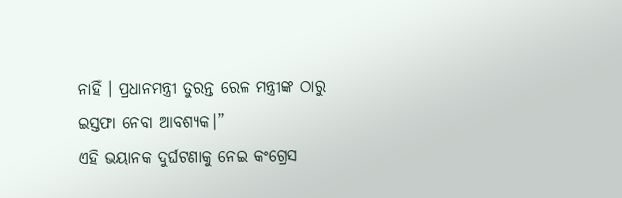ନାହିଁ । ପ୍ରଧାନମନ୍ତ୍ରୀ ତୁରନ୍ତ ରେଳ ମନ୍ତ୍ରୀଙ୍କ ଠାରୁ ଇସ୍ତଫା ନେବା ଆବଶ୍ୟକ।”
ଏହି ଭୟାନକ ଦୁର୍ଘଟଣାକୁ ନେଇ କଂଗ୍ରେସ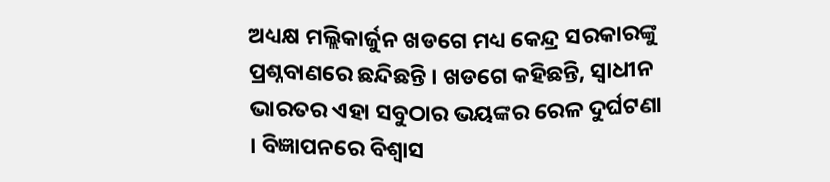ଅଧ୍ୟକ୍ଷ ମଲ୍ଲିକାର୍ଜୁନ ଖଡଗେ ମଧ୍ୟ କେନ୍ଦ୍ର ସରକାରଙ୍କୁ ପ୍ରଶ୍ନବାଣରେ ଛନ୍ଦିଛନ୍ତି । ଖଡଗେ କହିଛନ୍ତି, ସ୍ୱାଧୀନ ଭାରତର ଏହା ସବୁଠାର ଭୟଙ୍କର ରେଳ ଦୁର୍ଘଟଣା । ବିଜ୍ଞାପନରେ ବିଶ୍ବାସ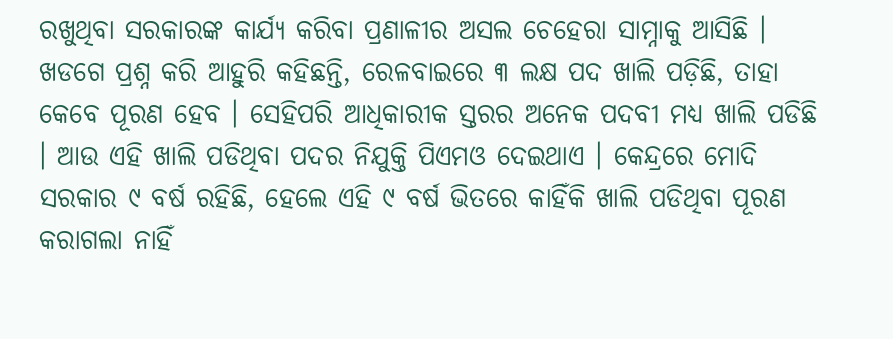ରଖୁଥିବା ସରକାରଙ୍କ କାର୍ଯ୍ୟ କରିବା ପ୍ରଣାଳୀର ଅସଲ ଚେହେରା ସାମ୍ନାକୁ ଆସିଛି ।
ଖଡଗେ ପ୍ରଶ୍ନ କରି ଆହୁରି କହିଛନ୍ତି, ରେଳବାଇରେ ୩ ଲକ୍ଷ ପଦ ଖାଲି ପଡ଼ିଛି, ତାହା କେବେ ପୂରଣ ହେବ । ସେହିପରି ଆଧିକାରୀକ ସ୍ତରର ଅନେକ ପଦବୀ ମଧ୍ୟ ଖାଲି ପଡିଛି । ଆଉ ଏହି ଖାଲି ପଡିଥିବା ପଦର ନିଯୁକ୍ତି ପିଏମଓ ଦେଇଥାଏ । କେନ୍ଦ୍ରରେ ମୋଦି ସରକାର ୯ ବର୍ଷ ରହିଛି, ହେଲେ ଏହି ୯ ବର୍ଷ ଭିତରେ କାହିଁକି ଖାଲି ପଡିଥିବା ପୂରଣ କରାଗଲା ନାହିଁ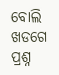ବୋଲି ଖଡଗେ ପ୍ରଶ୍ନ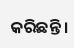କରିଛନ୍ତି ।